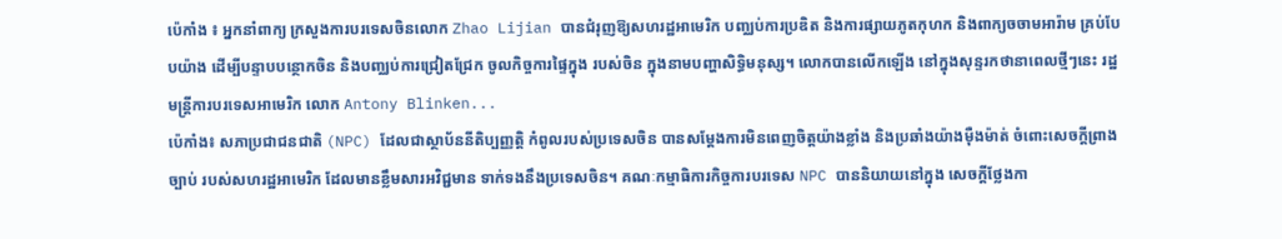ប៉េកាំង ៖ អ្នកនាំពាក្យ ក្រសួងការបរទេសចិនលោក Zhao Lijian បានជំរុញឱ្យសហរដ្ឋអាមេរិក បញ្ឈប់ការប្រឌិត និងការផ្សាយភូតកុហក និងពាក្យចចាមអារ៉ាម គ្រប់បែបយ៉ាង ដើម្បីបន្ទាបបន្ថោកចិន និងបញ្ឈប់ការជ្រៀតជ្រែក ចូលកិច្ចការផ្ទៃក្នុង របស់ចិន ក្នុងនាមបញ្ហាសិទ្ធិមនុស្ស។ លោកបានលើកឡើង នៅក្នុងសុន្ទរកថានាពេលថ្មីៗនេះ រដ្ឋមន្ត្រីការបរទេសអាមេរិក លោក Antony Blinken...
ប៉េកាំង៖ សភាប្រជាជនជាតិ (NPC) ដែលជាស្ថាប័ននីតិប្បញ្ញត្តិ កំពូលរបស់ប្រទេសចិន បានសម្តែងការមិនពេញចិត្តយ៉ាងខ្លាំង និងប្រឆាំងយ៉ាងម៉ឺងម៉ាត់ ចំពោះសេចក្តីព្រាងច្បាប់ របស់សហរដ្ឋអាមេរិក ដែលមានខ្លឹមសារអវិជ្ជមាន ទាក់ទងនឹងប្រទេសចិន។ គណៈកម្មាធិការកិច្ចការបរទេស NPC បាននិយាយនៅក្នុង សេចក្តីថ្លែងកា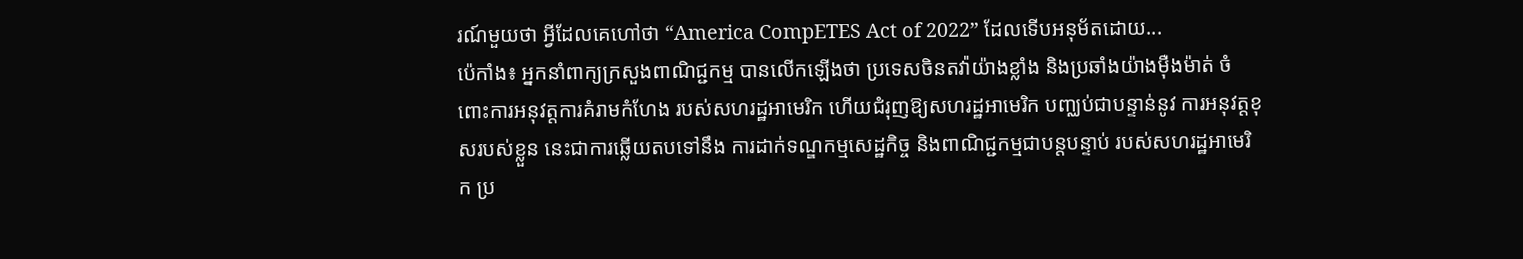រណ៍មួយថា អ្វីដែលគេហៅថា “America CompETES Act of 2022” ដែលទើបអនុម័តដោយ...
ប៉េកាំង៖ អ្នកនាំពាក្យក្រសួងពាណិជ្ជកម្ម បានលើកឡើងថា ប្រទេសចិនតវ៉ាយ៉ាងខ្លាំង និងប្រឆាំងយ៉ាងម៉ឺងម៉ាត់ ចំពោះការអនុវត្តការគំរាមកំហែង របស់សហរដ្ឋអាមេរិក ហើយជំរុញឱ្យសហរដ្ឋអាមេរិក បញ្ឈប់ជាបន្ទាន់នូវ ការអនុវត្តខុសរបស់ខ្លួន នេះជាការឆ្លើយតបទៅនឹង ការដាក់ទណ្ឌកម្មសេដ្ឋកិច្ច និងពាណិជ្ជកម្មជាបន្តបន្ទាប់ របស់សហរដ្ឋអាមេរិក ប្រ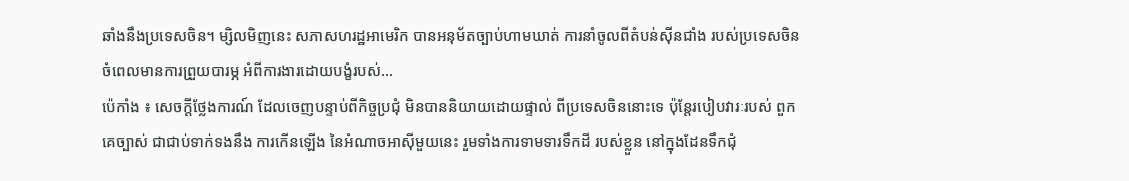ឆាំងនឹងប្រទេសចិន។ ម្សិលមិញនេះ សភាសហរដ្ឋអាមេរិក បានអនុម័តច្បាប់ហាមឃាត់ ការនាំចូលពីតំបន់ស៊ីនជាំង របស់ប្រទេសចិន ចំពេលមានការព្រួយបារម្ភ អំពីការងារដោយបង្ខំរបស់...
ប៉េកាំង ៖ សេចក្តីថ្លែងការណ៍ ដែលចេញបន្ទាប់ពីកិច្ចប្រជុំ មិនបាននិយាយដោយផ្ទាល់ ពីប្រទេសចិននោះទេ ប៉ុន្តែរបៀបវារៈរបស់ ពួកគេច្បាស់ ជាជាប់ទាក់ទងនឹង ការកើនឡើង នៃអំណាចអាស៊ីមួយនេះ រួមទាំងការទាមទារទឹកដី របស់ខ្លួន នៅក្នុងដែនទឹកជុំ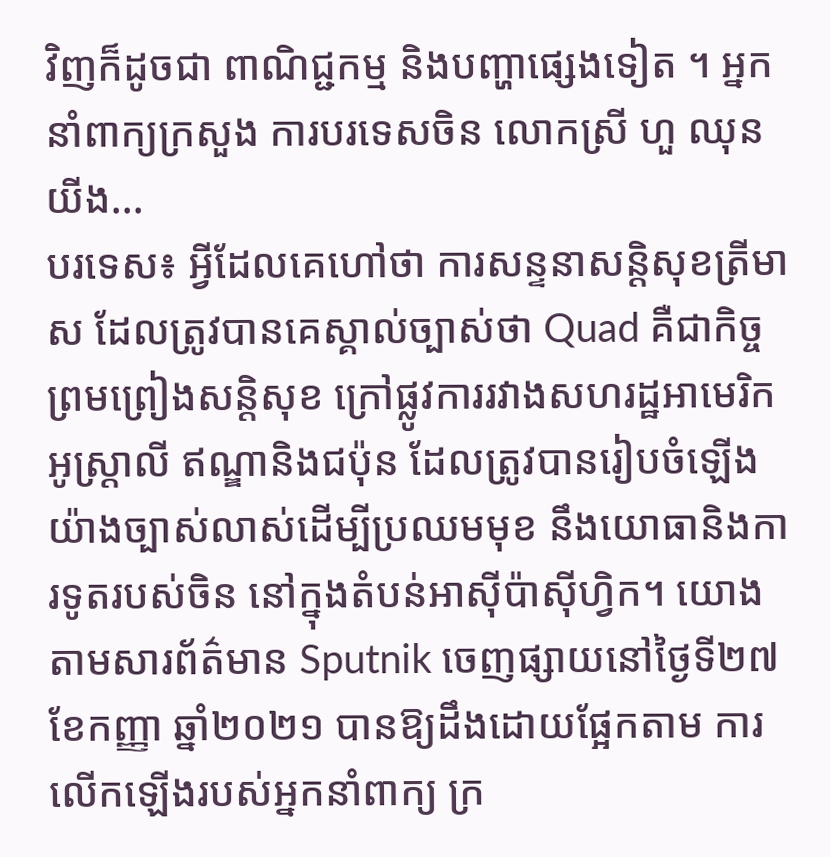វិញក៏ដូចជា ពាណិជ្ជកម្ម និងបញ្ហាផ្សេងទៀត ។ អ្នកនាំពាក្យក្រសួង ការបរទេសចិន លោកស្រី ហួ ឈុនយីង...
បរទេស៖ អ្វីដែលគេហៅថា ការសន្ទនាសន្តិសុខត្រីមាស ដែលត្រូវបានគេស្គាល់ច្បាស់ថា Quad គឺជាកិច្ចព្រមព្រៀងសន្តិសុខ ក្រៅផ្លូវការរវាងសហរដ្ឋអាមេរិក អូស្ត្រាលី ឥណ្ឌានិងជប៉ុន ដែលត្រូវបានរៀបចំឡើង យ៉ាងច្បាស់លាស់ដើម្បីប្រឈមមុខ នឹងយោធានិងការទូតរបស់ចិន នៅក្នុងតំបន់អាស៊ីប៉ាស៊ីហ្វិក។ យោងតាមសារព័ត៌មាន Sputnik ចេញផ្សាយនៅថ្ងៃទី២៧ ខែកញ្ញា ឆ្នាំ២០២១ បានឱ្យដឹងដោយផ្អែកតាម ការលើកឡើងរបស់អ្នកនាំពាក្យ ក្រ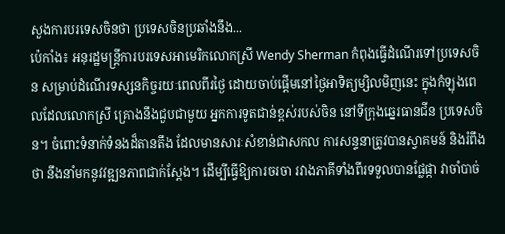សួងការបរទេសចិនថា ប្រទេសចិនប្រឆាំងនឹង...
ប៉េកាំង៖ អនុរដ្ឋមន្រ្តីការបរទេសអាមេរិកលោកស្រី Wendy Sherman កំពុងធ្វើដំណើរទៅប្រទេសចិន សម្រាប់ដំណើរទស្សនកិច្ចរយៈពេលពីរថ្ងៃ ដោយចាប់ផ្តើមនៅថ្ងៃអាទិត្យម្សិលមិញនេះ ក្នុងកំឡុងពេលដែលលោកស្រី គ្រោងនឹងជួបជាមួយ អ្នកការទូតជាន់ខ្ពស់របស់ចិន នៅទីក្រុងឆ្នេរធានជីន ប្រទេសចិន។ ចំពោះទំនាក់ទំនងដ៏តានតឹង ដែលមានសារៈសំខាន់ជាសកល ការសន្ទនាត្រូវបានស្វាគមន៍ និងរំពឹងថា នឹងនាំមកនូវវឌ្ឍនភាពជាក់ស្តែង។ ដើម្បីធ្វើឱ្យការចរចា រវាងភាគីទាំងពីរទទួលបានផ្លែផ្កា វាចាំបាច់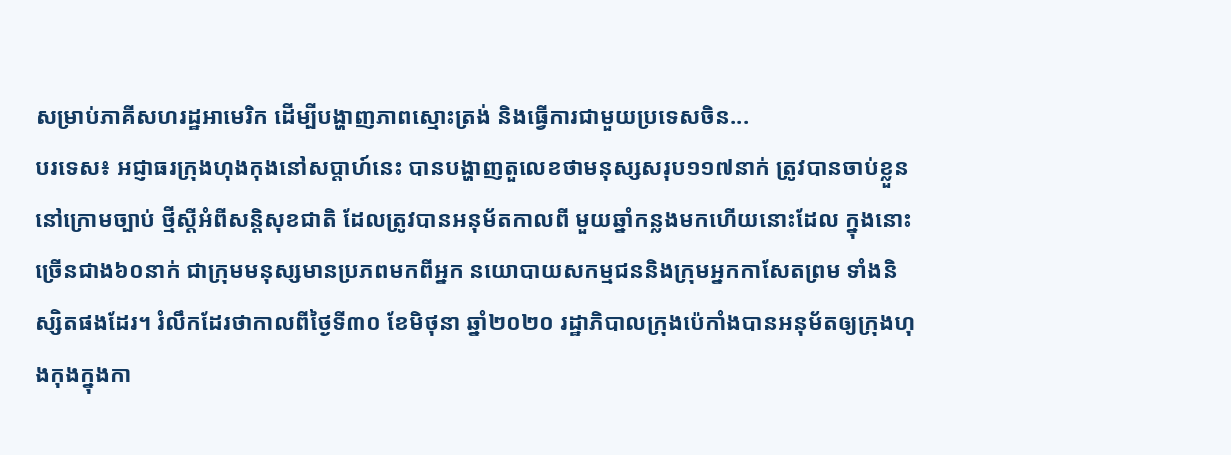សម្រាប់ភាគីសហរដ្ឋអាមេរិក ដើម្បីបង្ហាញភាពស្មោះត្រង់ និងធ្វើការជាមួយប្រទេសចិន...
បរទេស៖ អជ្ញាធរក្រុងហុងកុងនៅសប្តាហ៍នេះ បានបង្ហាញតួលេខថាមនុស្សសរុប១១៧នាក់ ត្រូវបានចាប់ខ្លួននៅក្រោមច្បាប់ ថ្មីស្តីអំពីសន្តិសុខជាតិ ដែលត្រូវបានអនុម័តកាលពី មួយឆ្នាំកន្លងមកហើយនោះដែល ក្នុងនោះច្រើនជាង៦០នាក់ ជាក្រុមមនុស្សមានប្រភពមកពីអ្នក នយោបាយសកម្មជននិងក្រុមអ្នកកាសែតព្រម ទាំងនិស្សិតផងដែរ។ រំលឹកដែរថាកាលពីថ្ងៃទី៣០ ខែមិថុនា ឆ្នាំ២០២០ រដ្ឋាភិបាលក្រុងប៉េកាំងបានអនុម័តឲ្យក្រុងហុងកុងក្នុងកា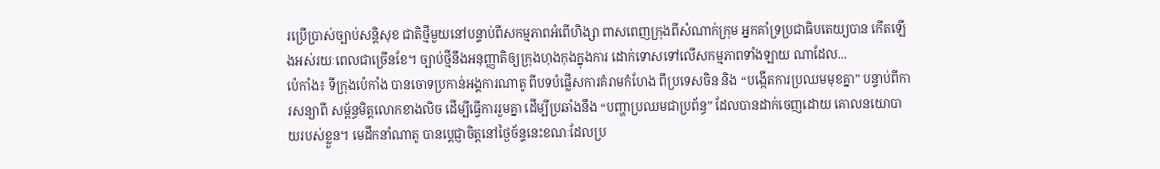រប្រើប្រាស់ច្បាប់សន្តិសុខ ជាតិថ្មីមួយនៅបន្ទាប់ពីសកម្មភាពអំពើហិង្សា ពាសពេញក្រុងពីសំណាក់ក្រុម អ្នកគាំទ្រប្រជាធិបតេយ្យបាន កើតឡើងអស់រយៈពេលជាច្រើនខែ។ ច្បាប់ថ្មីនឹងអនុញ្ញាតិឲ្យក្រុងហុងកុងក្នុងការ ដោក់ទោសទៅលើសកម្មភាពទាំងឡាយ ណាដែល...
ប៉េកាំង៖ ទីក្រុងប៉េកាំង បានចោទប្រកាន់អង្គការណាតូ ពីបទបំផ្លើសការគំរាមកំហែង ពីប្រទេសចិន និង “បង្កើតការប្រឈមមុខគ្នា” បន្ទាប់ពីការសន្យាពី សម្ព័ន្ធមិត្តលោកខាងលិច ដើម្បីធ្វើការរួមគ្នា ដើម្បីប្រឆាំងនឹង “បញ្ហាប្រឈមជាប្រព័ន្ធ” ដែលបានដាក់ចេញដោយ គោលនយោបាយរបស់ខ្លួន។ មេដឹកនាំណាតូ បានប្តេជ្ញាចិត្តនៅថ្ងៃច័ន្ទនេះខណៈដែលប្រ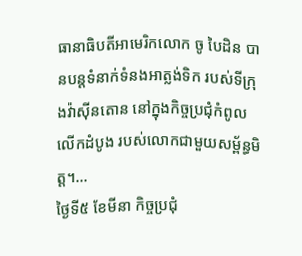ធានាធិបតីអាមេរិកលោក ចូ បៃដិន បានបន្តទំនាក់ទំនងអាត្លង់ទិក របស់ទីក្រុងវ៉ាស៊ីនតោន នៅក្នុងកិច្ចប្រជុំកំពូលលើកដំបូង របស់លោកជាមួយសម្ព័ន្ធមិត្ត។...
ថ្ងៃទី៥ ខែមីនា កិច្ចប្រជុំ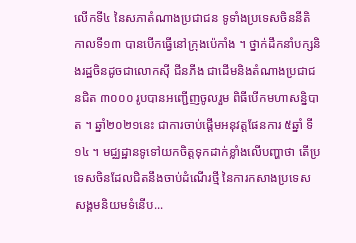លើកទី៤ នៃសភាតំណាងប្រជាជន ទូទាំងប្រទេសចិននីតិកាលទី១៣ បានបើកធ្វើនៅក្រុងប៉េកាំង ។ ថ្នាក់ដឹកនាំបក្សនិងរដ្ឋចិនដូចជាលោកស៊ី ជីនភីង ជាដើមនិងតំណាងប្រជាជនជិត ៣០០០ រូបបានអញ្ជើញចូលរួម ពិធីបើកមហាសន្និបាត ។ ឆ្នាំ២០២១នេះ ជាការចាប់ផ្តើមអនុវត្តផែនការ ៥ឆ្នាំ ទី១៤ ។ មជ្ឈដ្ឋានទូទៅយកចិត្តទុកដាក់ខ្លាំងលើបញ្ហាថា តើប្រទេសចិនដែលជិតនឹងចាប់ដំណើរថ្មី នៃការកសាងប្រទេសសង្គមនិយមទំនើប...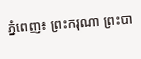ភ្នំពេញ៖ ព្រះករុណា ព្រះបា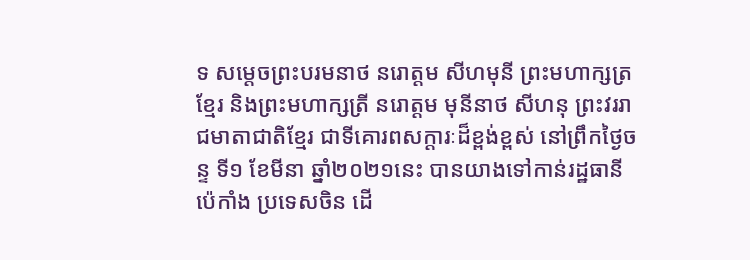ទ សម្តេចព្រះបរមនាថ នរោត្តម សីហមុនី ព្រះមហាក្សត្រខ្មែរ និងព្រះមហាក្សត្រី នរោត្តម មុនីនាថ សីហនុ ព្រះវររាជមាតាជាតិខ្មែរ ជាទីគោរពសក្តារៈដ៏ខ្ពង់ខ្ពស់ នៅព្រឹកថ្ងៃចន្ទ ទី១ ខែមីនា ឆ្នាំ២០២១នេះ បានយាងទៅកាន់រដ្ឋធានីប៉េកាំង ប្រទេសចិន ដើ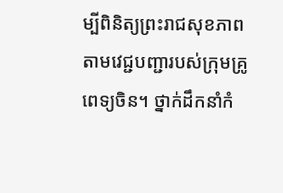ម្បីពិនិត្យព្រះរាជសុខភាព តាមវេជ្ជបញ្ជារបស់ក្រុមគ្រូពេទ្យចិន។ ថ្នាក់ដឹកនាំកំ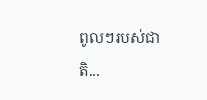ពូលៗរបស់ជាតិ...